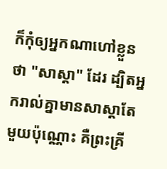ក៏កុំឲ្យអ្នកណាហៅខ្លួនថា "សាស្តា" ដែរ ដ្បិតអ្នករាល់គ្នាមានសាស្តាតែមួយប៉ុណ្ណោះ គឺព្រះគ្រី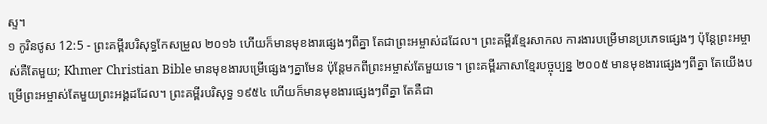ស្ទ។
១ កូរិនថូស 12:5 - ព្រះគម្ពីរបរិសុទ្ធកែសម្រួល ២០១៦ ហើយក៏មានមុខងារផ្សេងៗពីគ្នា តែជាព្រះអម្ចាស់ដដែល។ ព្រះគម្ពីរខ្មែរសាកល ការងារបម្រើមានប្រភេទផ្សេងៗ ប៉ុន្តែព្រះអម្ចាស់គឺតែមួយ; Khmer Christian Bible មានមុខងារបម្រើផ្សេងៗគ្នាមែន ប៉ុន្ដែមកពីព្រះអម្ចាស់តែមួយទេ។ ព្រះគម្ពីរភាសាខ្មែរបច្ចុប្បន្ន ២០០៥ មានមុខងារផ្សេងៗពីគ្នា តែយើងបម្រើព្រះអម្ចាស់តែមួយព្រះអង្គដដែល។ ព្រះគម្ពីរបរិសុទ្ធ ១៩៥៤ ហើយក៏មានមុខងារផ្សេងៗពីគ្នា តែគឺជា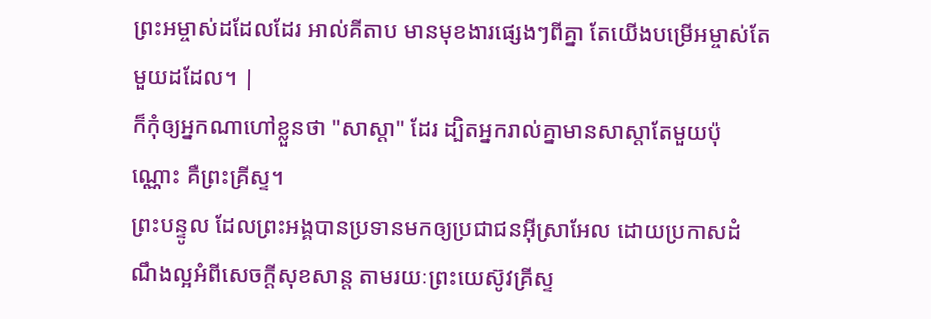ព្រះអម្ចាស់ដដែលដែរ អាល់គីតាប មានមុខងារផ្សេងៗពីគ្នា តែយើងបម្រើអម្ចាស់តែមួយដដែល។ |
ក៏កុំឲ្យអ្នកណាហៅខ្លួនថា "សាស្តា" ដែរ ដ្បិតអ្នករាល់គ្នាមានសាស្តាតែមួយប៉ុណ្ណោះ គឺព្រះគ្រីស្ទ។
ព្រះបន្ទូល ដែលព្រះអង្គបានប្រទានមកឲ្យប្រជាជនអ៊ីស្រាអែល ដោយប្រកាសដំណឹងល្អអំពីសេចក្តីសុខសាន្ត តាមរយៈព្រះយេស៊ូវគ្រីស្ទ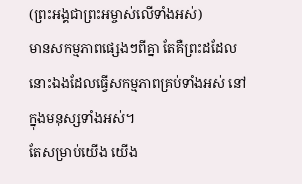(ព្រះអង្គជាព្រះអម្ចាស់លើទាំងអស់)
មានសកម្មភាពផ្សេងៗពីគ្នា តែគឺព្រះដដែលនោះឯងដែលធ្វើសកម្មភាពគ្រប់ទាំងអស់ នៅក្នុងមនុស្សទាំងអស់។
តែសម្រាប់យើង យើង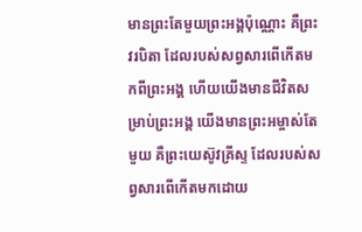មានព្រះតែមួយព្រះអង្គប៉ុណ្ណោះ គឺព្រះវរបិតា ដែលរបស់សព្វសារពើកើតមកពីព្រះអង្គ ហើយយើងមានជីវិតសម្រាប់ព្រះអង្គ យើងមានព្រះអម្ចាស់តែមួយ គឺព្រះយេស៊ូវគ្រីស្ទ ដែលរបស់សព្វសារពើកើតមកដោយ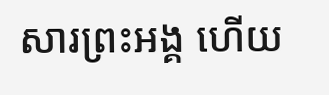សារព្រះអង្គ ហើយ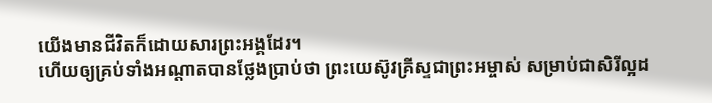យើងមានជីវិតក៏ដោយសារព្រះអង្គដែរ។
ហើយឲ្យគ្រប់ទាំងអណ្ដាតបានថ្លែងប្រាប់ថា ព្រះយេស៊ូវគ្រីស្ទជាព្រះអម្ចាស់ សម្រាប់ជាសិរីល្អដ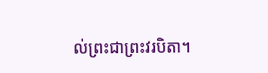ល់ព្រះជាព្រះវរបិតា។